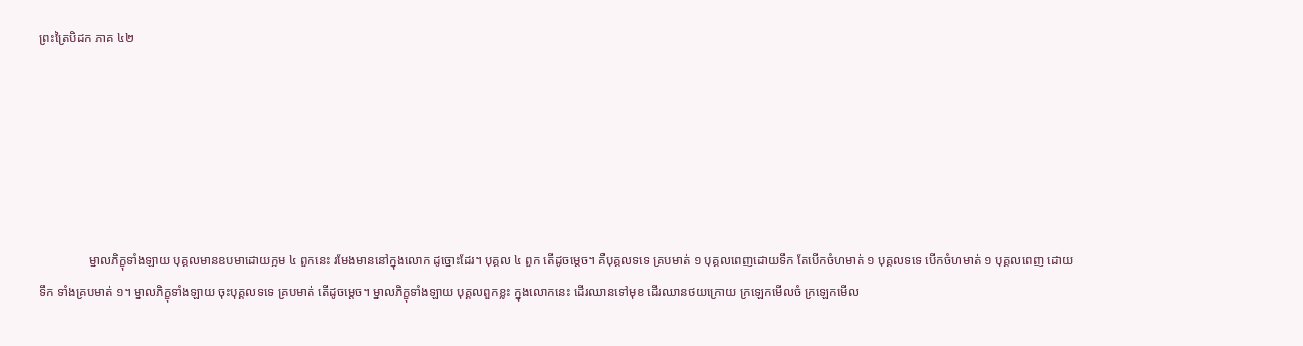ព្រះត្រៃបិដក ភាគ ៤២






                ម្នាលភិក្ខុទាំងឡាយ បុគ្គលមានឧបមាដោយក្អម ៤ ពួកនេះ រមែងមាននៅក្នុងលោក ដូច្នោះដែរ។ បុគ្គល ៤ ពួក តើដូចម្តេច។ គឺបុគ្គលទទេ គ្របមាត់ ១ បុគ្គលពេញដោយទឹក តែបើកចំហមាត់ ១ បុគ្គលទទេ បើកចំហមាត់ ១ បុគ្គលពេញ ដោយទឹក ទាំងគ្របមាត់ ១។ ម្នាលភិក្ខុទាំងឡាយ ចុះបុគ្គលទទេ គ្របមាត់ តើដូចម្តេច។ ម្នាលភិក្ខុទាំងឡាយ បុគ្គលពួកខ្លះ ក្នុងលោកនេះ ដើរឈានទៅមុខ ដើរឈានថយក្រោយ ក្រឡេកមើលចំ ក្រឡេកមើល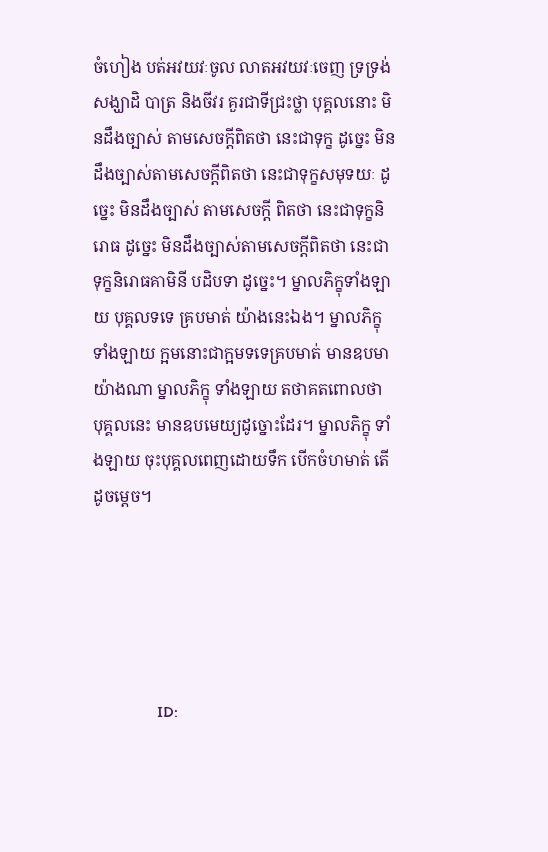ចំហៀង បត់អវយវៈចូល លាតអវយវៈចេញ ទ្រទ្រង់សង្ឃាដិ បាត្រ និងចីវរ គួរជាទីជ្រះថ្លា បុគ្គលនោះ មិនដឹងច្បាស់ តាមសេចក្តីពិតថា នេះជាទុក្ខ ដូច្នេះ មិនដឹងច្បាស់តាមសេចក្តីពិតថា នេះជាទុក្ខសមុទយៈ ដូច្នេះ មិនដឹងច្បាស់ តាមសេចក្តី ពិតថា នេះជាទុក្ខនិរោធ ដូច្នេះ មិនដឹងច្បាស់តាមសេចក្តីពិតថា នេះជាទុក្ខនិរោធគាមិនី បដិបទា ដូច្នេះ។ ម្នាលភិក្ខុទាំងឡាយ បុគ្គលទទេ គ្របមាត់ យ៉ាងនេះឯង។ ម្នាលភិក្ខុទាំងឡាយ ក្អមនោះជាក្អមទទេគ្របមាត់ មានឧបមាយ៉ាងណា ម្នាលភិក្ខុ ទាំងឡាយ តថាគតពោលថា បុគ្គលនេះ មានឧបមេយ្យដូច្នោះដែរ។ ម្នាលភិក្ខុ ទាំងឡាយ ចុះបុគ្គលពេញដោយទឹក បើកចំហមាត់ តើដូចម្តេច។





                ID: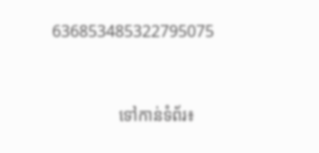636853485322795075



                ទៅកាន់ទំព័រ៖